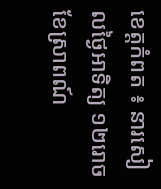ខេត្តកំពត ៖ នារសៀលថ្ងៃអាទិត្យ ១២រោច ខែស្រាពណ៍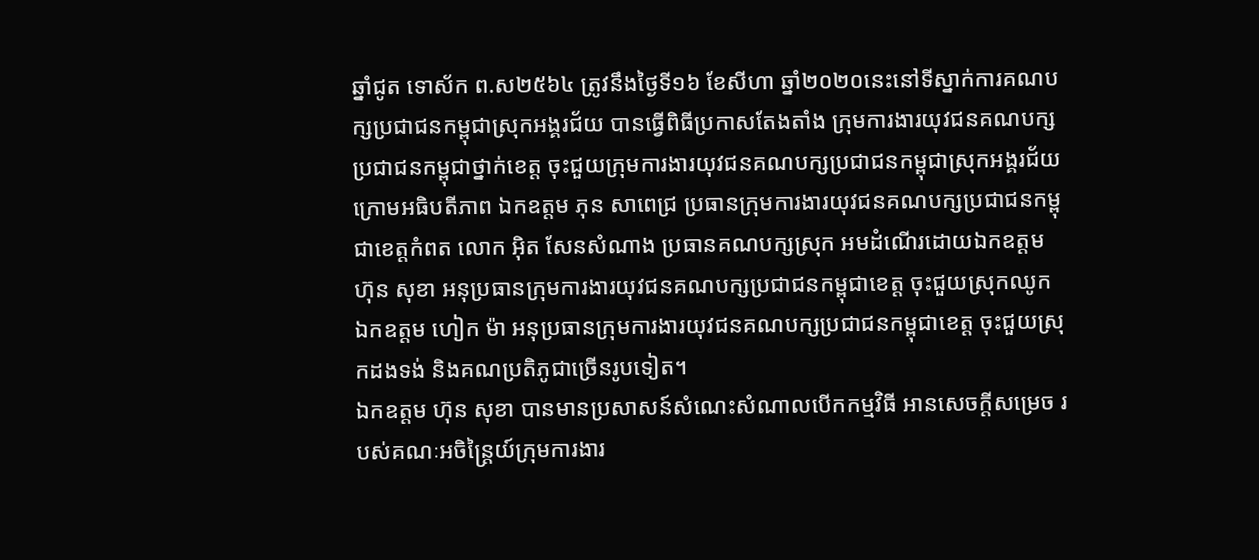ឆ្នាំជូត ទោស័ក ព.ស២៥៦៤ ត្រូវនឹងថ្ងៃទី១៦ ខែសីហា ឆ្នាំ២០២០នេះនៅទីស្នាក់ការគណបក្សប្រជាជនកម្ពុជាស្រុកអង្គរជ័យ បានធ្វើពិធីប្រកាសតែងតាំង ក្រុមការងារយុវជនគណបក្សប្រជាជនកម្ពុជាថ្នាក់ខេត្ត ចុះជួយក្រុមការងារយុវជនគណបក្សប្រជាជនកម្ពុជាស្រុកអង្គរជ័យ ក្រោមអធិបតីភាព ឯកឧត្តម ភុន សាពេជ្រ ប្រធានក្រុមការងារយុវជនគណបក្សប្រជាជនកម្ពុជាខេត្តកំពត លោក អ៊ិត សែនសំណាង ប្រធានគណបក្សស្រុក អមដំណើរដោយឯកឧត្តម ហ៊ុន សុខា អនុប្រធានក្រុមការងារយុវជនគណបក្សប្រជាជនកម្ពុជាខេត្ត ចុះជួយស្រុកឈូក ឯកឧត្តម ហៀក ម៉ា អនុប្រធានក្រុមការងារយុវជនគណបក្សប្រជាជនកម្ពុជាខេត្ត ចុះជួយស្រុកដងទង់ និងគណប្រតិភូជាច្រើនរូបទៀត។
ឯកឧត្តម ហ៊ុន សុខា បានមានប្រសាសន៍សំណេះសំណាលបើកកម្មវិធី អានសេចក្តីសម្រេច របស់គណៈអចិន្ត្រៃយ៍ក្រុមការងារ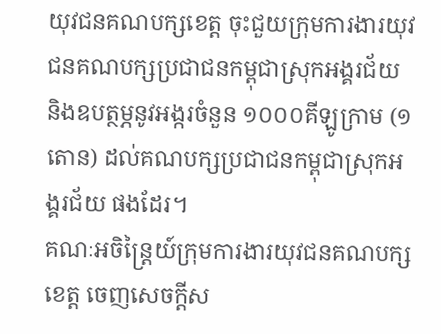យុវជនគណបក្សខេត្ត ចុះជួយក្រុមការងារយុវជនគណបក្សប្រជាជនកម្ពុជាស្រុកអង្គរជ័យ និងឧបត្ថម្ភនូវអង្ករចំនួន ១០០០គីឡូក្រាម (១តោន) ដល់គណបក្សប្រជាជនកម្ពុជាស្រុកអង្គរជ័យ ផងដែរ។
គណៈអចិន្ត្រៃយ៍ក្រុមការងារយុវជនគណបក្សខេត្ត ចេញសេចក្តីស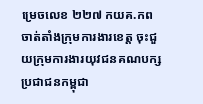ម្រេចលេខ ២២៧ កយគ.កព ចាត់តាំងក្រុមការងារខេត្ត ចុះជួយក្រុមការងារយុវជនគណបក្សប្រជាជនកម្ពុជា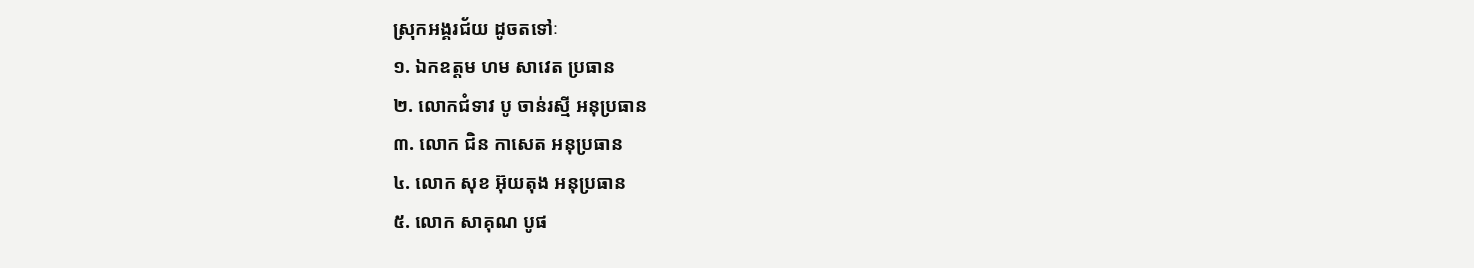ស្រុកអង្គរជ័យ ដូចតទៅៈ
១. ឯកឧត្តម ហម សាវេត ប្រធាន
២. លោកជំទាវ បូ ចាន់រស្មី អនុប្រធាន
៣. លោក ជិន កាសេត អនុប្រធាន
៤. លោក សុខ អ៊ុយតុង អនុប្រធាន
៥. លោក សាគុណ បូផ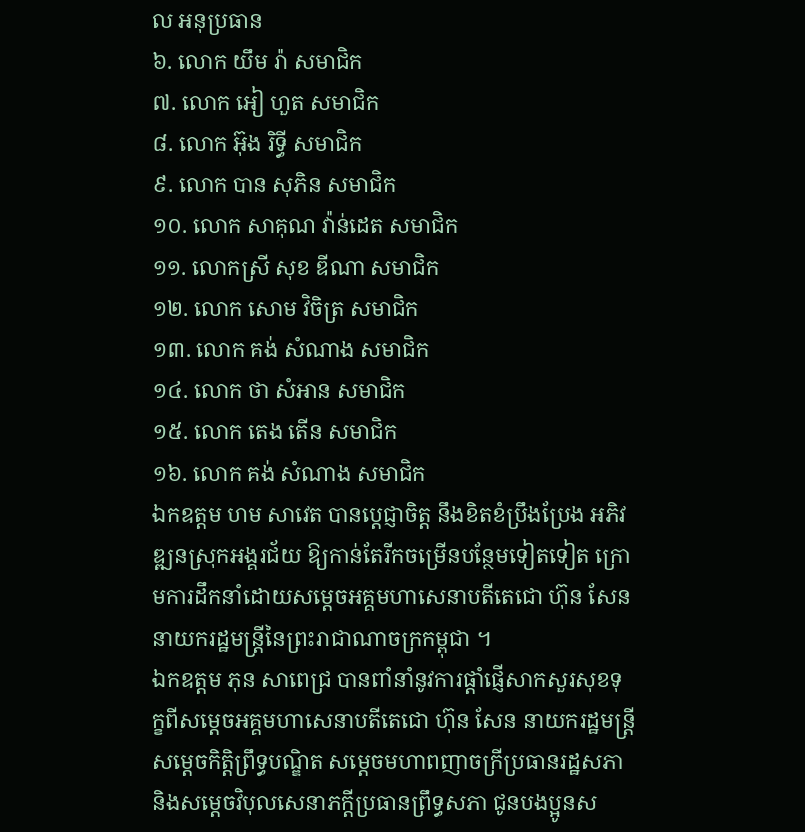ល អនុប្រធាន
៦. លោក យឹម រ៉ា សមាជិក
៧. លោក អៀ ហួត សមាជិក
៨. លោក អ៊ុង រិទ្ធី សមាជិក
៩. លោក បាន សុភិន សមាជិក
១០. លោក សាគុណ វ៉ាន់ដេត សមាជិក
១១. លោកស្រី សុខ ឌីណា សមាជិក
១២. លោក សោម វិចិត្រ សមាជិក
១៣. លោក គង់ សំណាង សមាជិក
១៤. លោក ថា សំអាន សមាជិក
១៥. លោក តេង តើន សមាជិក
១៦. លោក គង់ សំណាង សមាជិក
ឯកឧត្តម ហម សាវេត បានប្តេជ្ញាចិត្ត នឹងខិតខំប្រឹងប្រែង អភិវឌ្ឍនស្រុកអង្គរជ័យ ឱ្យកាន់តែរីកចម្រើនបន្ថែមទៀតទៀត ក្រោមការដឹកនាំដោយសម្តេចអគ្គមហាសេនាបតីតេជោ ហ៊ុន សែន នាយករដ្ឋមន្ត្រីនៃព្រះរាជាណាចក្រកម្ពុជា ។
ឯកឧត្តម ភុន សាពេជ្រ បានពាំនាំនូវការផ្តាំផ្ញើសាកសួរសុខទុក្ខពីសម្តេចអគ្គមហាសេនាបតីតេជោ ហ៊ុន សែន នាយករដ្ឋមន្រ្តី សម្តេចកិត្តិព្រឹទ្ធបណ្ឌិត សម្តេចមហាពញាចក្រីប្រធានរដ្ឋសភា និងសម្តេចវិបុលសេនាភក្តីប្រធានព្រឹទ្ធសភា ជូនបងប្អូនស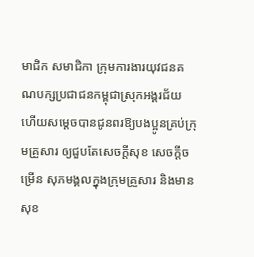មាជិក សមាជិកា ក្រុមការងារយុវជនគណបក្សប្រជាជនកម្ពុជាស្រុកអង្គរជ័យ ហើយសម្តេចបានជូនពរឱ្យបងប្អូនគ្រប់ក្រុមគ្រួសារ ឲ្យជួបតែសេចក្តីសុខ សេចក្តីចម្រើន សុភមង្គលក្នុងក្រុមគ្រួសារ និងមានសុខ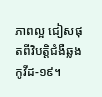ភាពល្អ ជៀសផុតពីវិបត្តិជំងឺឆ្លងកូវីដ-១៩។